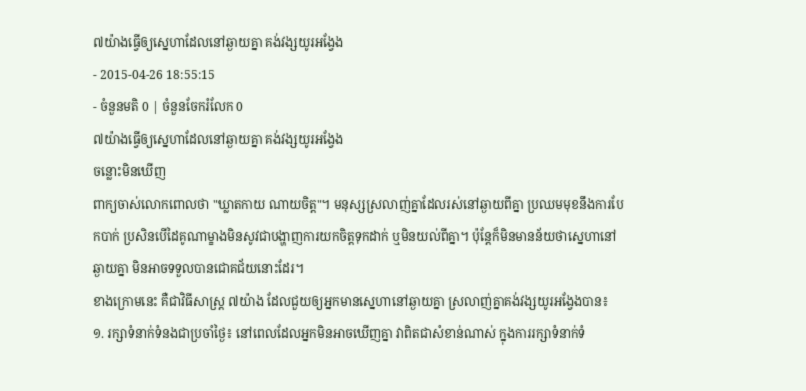៧យ៉ាងធ្វើឲ្យស្នេហាដែលនៅឆ្ងាយគ្នា គង់វង្សយូរអង្វែង
- 2015-04-26 18:55:15
- ចំនួនមតិ 0 | ចំនួនចែករំលែក 0
៧យ៉ាងធ្វើឲ្យស្នេហាដែលនៅឆ្ងាយគ្នា គង់វង្សយូរអង្វែង
ចន្លោះមិនឃើញ
ពាក្យចាស់លោកពោលថា "ឃ្លាតកាយ ណាយចិត្ត"។ មនុស្សស្រលាញ់គ្នាដែលរស់នៅឆ្ងាយពីគ្នា ប្រឈមមុខនឹងការបែកបាក់ ប្រសិនបើដៃគូណាម្ខាងមិនសូវជាបង្ហាញការយកចិត្តទុកដាក់ ឬមិនយល់ពីគ្នា។ ប៉ុន្តែក៏មិនមានន័យថាស្នេហានៅឆ្ងាយគ្នា មិនអាចទទួលបានជោគជ័យនោះដែរ។
ខាងក្រោមនេះ គឺជាវិធីសាស្ត្រ ៧យ៉ាង ដែលជួយឲ្យអ្នកមានស្នេហានៅឆ្ងាយគ្នា ស្រលាញ់គ្នាគង់វង្សយូរអង្វែងបាន៖
១. រក្សាទំនាក់ទំនងជាប្រចាំថ្ងៃ៖ នៅពេលដែលអ្នកមិនអាចឃើញគ្នា វាពិតជាសំខាន់ណាស់ ក្នុងការរក្សាទំនាក់ទំ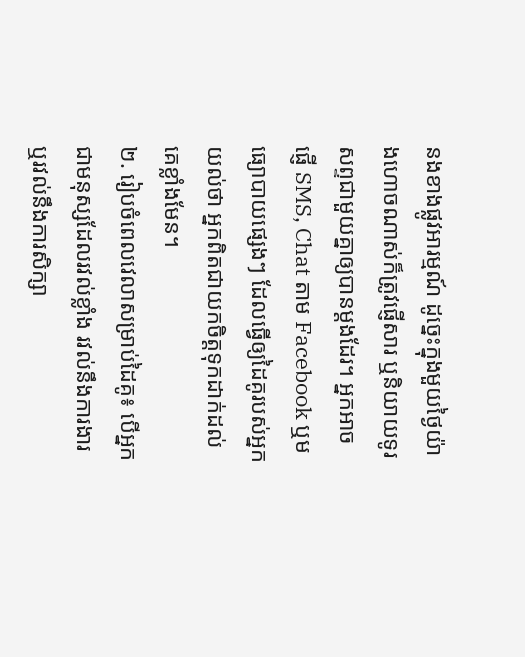នងខាងផ្លូវអារម្មណ៍ ដូច្នេះក្នុងមួយថ្ងៃយ៉ាងហោចណាស់ក៏ត្រូវផ្ញើសារ ឬនិយាយទូរសព្ទជាមួយគ្នាឲ្យបានម្ដងដែរ។ អ្នកអាចផ្ញើ SMS, Chat តាម Facebook ឬមធ្យោបាយផ្សេងៗ ដែលធ្វើឲ្យដៃគូរបស់អ្នកយល់ថា អ្នកពិតជាយកចិត្តទុកដាក់ដល់គេខ្លាំងមែន។
២. រៀបចំពេលវេលាសម្រាប់ដៃគូ៖ បើអ្នកជាមនុស្សដែលរវល់ខ្លាំង រវល់នឹងការងារ ឬរវល់នឹងការសិក្សា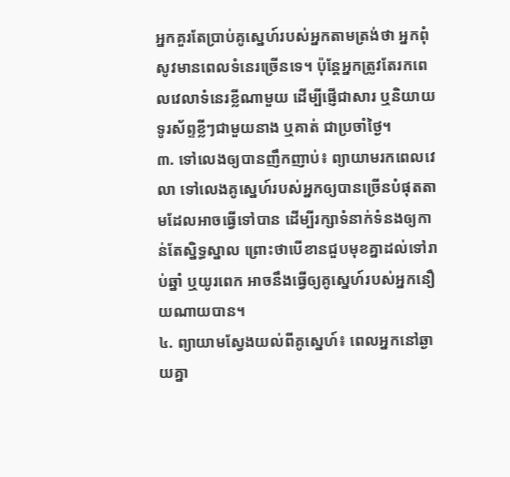អ្នកគួរតែប្រាប់គូស្នេហ៍របស់អ្នកតាមត្រង់ថា អ្នកពុំសូវមានពេលទំនេរច្រើនទេ។ ប៉ុន្តែអ្នកត្រូវតែរកពេលវេលាទំនេរខ្លីណាមួយ ដើម្បីផ្ញើជាសារ ឬនិយាយទូរស័ព្ទខ្លីៗជាមួយនាង ឬគាត់ ជាប្រចាំថ្ងៃ។
៣. ទៅលេងឲ្យបានញឹកញាប់៖ ព្យាយាមរកពេលវេលា ទៅលេងគូស្នេហ៍របស់អ្នកឲ្យបានច្រើនបំផុតតាមដែលអាចធ្វើទៅបាន ដើម្បីរក្សាទំនាក់ទំនងឲ្យកាន់តែស្និទ្ធស្នាល ព្រោះថាបើខានជួបមុខគ្នាដល់ទៅរាប់ឆ្នាំ ឬយូរពេក អាចនឹងធ្វើឲ្យគូស្នេហ៍របស់អ្នកនឿយណាយបាន។
៤. ព្យាយាមស្វែងយល់ពីគូស្នេហ៍៖ ពេលអ្នកនៅឆ្ងាយគ្នា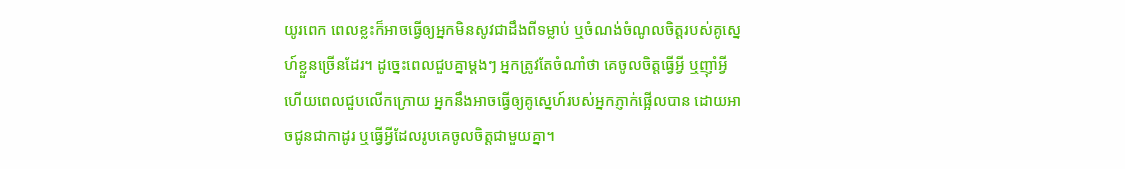យូរពេក ពេលខ្លះក៏អាចធ្វើឲ្យអ្នកមិនសូវជាដឹងពីទម្លាប់ ឬចំណង់ចំណូលចិត្តរបស់គូស្នេហ៍ខ្លួនច្រើនដែរ។ ដូច្នេះពេលជួបគ្នាម្តងៗ អ្នកត្រូវតែចំណាំថា គេចូលចិត្តធ្វើអ្វី ឬញ៉ាំអ្វី ហើយពេលជួបលើកក្រោយ អ្នកនឹងអាចធ្វើឲ្យគូស្នេហ៍របស់អ្នកភ្ញាក់ផ្អើលបាន ដោយអាចជូនជាកាដូរ ឬធ្វើអ្វីដែលរូបគេចូលចិត្តជាមួយគ្នា។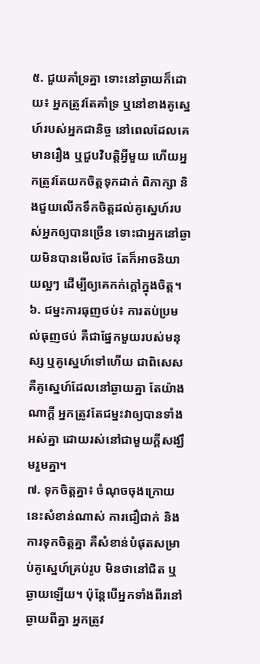៥. ជួយគាំទ្រគ្នា ទោះនៅឆ្ងាយក៏ដោយ៖ អ្នកត្រូវតែគាំទ្រ ឬនៅខាងគូស្នេហ៍របស់អ្នកជានិច្ច នៅពេលដែលគេមានរឿង ឬជួបវិបត្តិអ្វីមួយ ហើយអ្នកត្រូវតែយកចិត្តទុកដាក់ ពិភាក្សា និងជួយលើកទឹកចិត្តដល់គូស្នេហ៍របស់អ្នកឲ្យបានច្រើន ទោះជាអ្នកនៅឆ្ងាយមិនបានមើលថែ តែក៏អាចនិយាយល្អៗ ដើម្បីឲ្យគេកក់ក្ដៅក្នុងចិត្ត។
៦. ជម្នះការធុញថប់៖ ការតប់ប្រមល់ធុញថប់ គឺជាផ្នែកមួយរបស់មនុស្ស ឬគូស្នេហ៍ទៅហើយ ជាពិសេសគឺគូស្នេហ៍ដែលនៅឆ្ងាយគ្នា តែយ៉ាងណាក្ដី អ្នកត្រូវតែជម្នះវាឲ្យបានទាំងអស់គ្នា ដោយរស់នៅជាមួយក្ដីសង្ឃឹមរួមគ្នា។
៧. ទុកចិត្តគ្នា៖ ចំណុចចុងក្រោយនេះសំខាន់ណាស់ ការជឿជាក់ និងការទុកចិត្តគ្នា គឺសំខាន់បំផុតសម្រាប់គូស្នេហ៍គ្រប់រូប មិនថានៅជិត ឬឆ្ងាយឡើយ។ ប៉ុន្តែបើអ្នកទាំងពីរនៅឆ្ងាយពីគ្នា អ្នកត្រូវ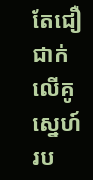តែជឿជាក់លើគូស្នេហ៍រប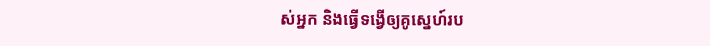ស់អ្នក និងធ្វើទង្វើឲ្យគូស្នេហ៍រប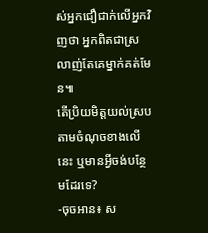ស់អ្នកជឿជាក់លើអ្នកវិញថា អ្នកពិតជាស្រលាញ់តែគេម្នាក់គត់មែន៕
តើប្រិយមិត្តយល់ស្របតាមចំណុចខាងលើនេះ ឬមានអ្វីចង់បន្ថែមដែរទេ?
-ចុចអាន៖ ស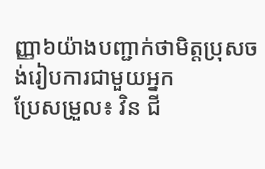ញ្ញា៦យ៉ាងបញ្ជាក់ថាមិត្តប្រុសចង់រៀបការជាមួយអ្នក
ប្រែសម្រួល៖ វិន ជី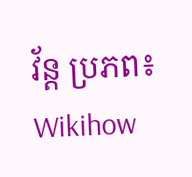វ័ន្ត ប្រភព៖ Wikihow